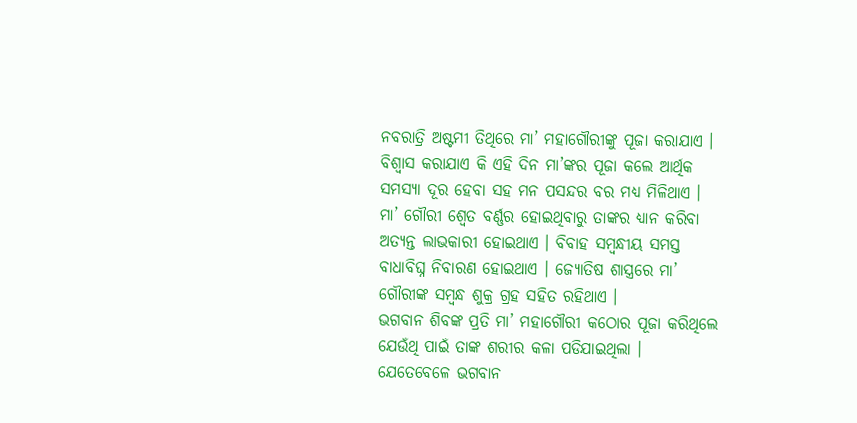ନବରାତ୍ରି ଅଷ୍ଟମୀ ତିଥିରେ ମା’ ମହାଗୌରୀଙ୍କୁ ପୂଜା କରାଯାଏ । ବିଶ୍ୱାସ କରାଯାଏ କି ଏହି ଦିନ ମା’ଙ୍କର ପୂଜା କଲେ ଆର୍ଥିକ ସମସ୍ୟା ଦୂର ହେବା ସହ ମନ ପସନ୍ଦର ବର ମଧ୍ୟ ମିଳିଥାଏ । ମା’ ଗୌରୀ ଶ୍ୱେତ ବର୍ଣ୍ଣର ହୋଇଥିବାରୁ ତାଙ୍କର ଧ୍ୟାନ କରିବା ଅତ୍ୟନ୍ତ ଲାଭକାରୀ ହୋଇଥାଏ । ବିବାହ ସମ୍ବନ୍ଧୀୟ ସମସ୍ତ ବାଧାବିଘ୍ନ ନିବାରଣ ହୋଇଥାଏ । ଜ୍ୟୋତିଷ ଶାସ୍ତ୍ରରେ ମା’ ଗୌରୀଙ୍କ ସମ୍ବନ୍ଧ ଶୁକ୍ର ଗ୍ରହ ସହିତ ରହିଥାଏ ।
ଭଗବାନ ଶିବଙ୍କ ପ୍ରତି ମା’ ମହାଗୌରୀ କଠୋର ପୂଜା କରିଥିଲେ ଯେଉଁଥି ପାଇଁ ତାଙ୍କ ଶରୀର କଳା ପଡିଯାଇଥିଲା । ଯେତେବେଳେ ଭଗବାନ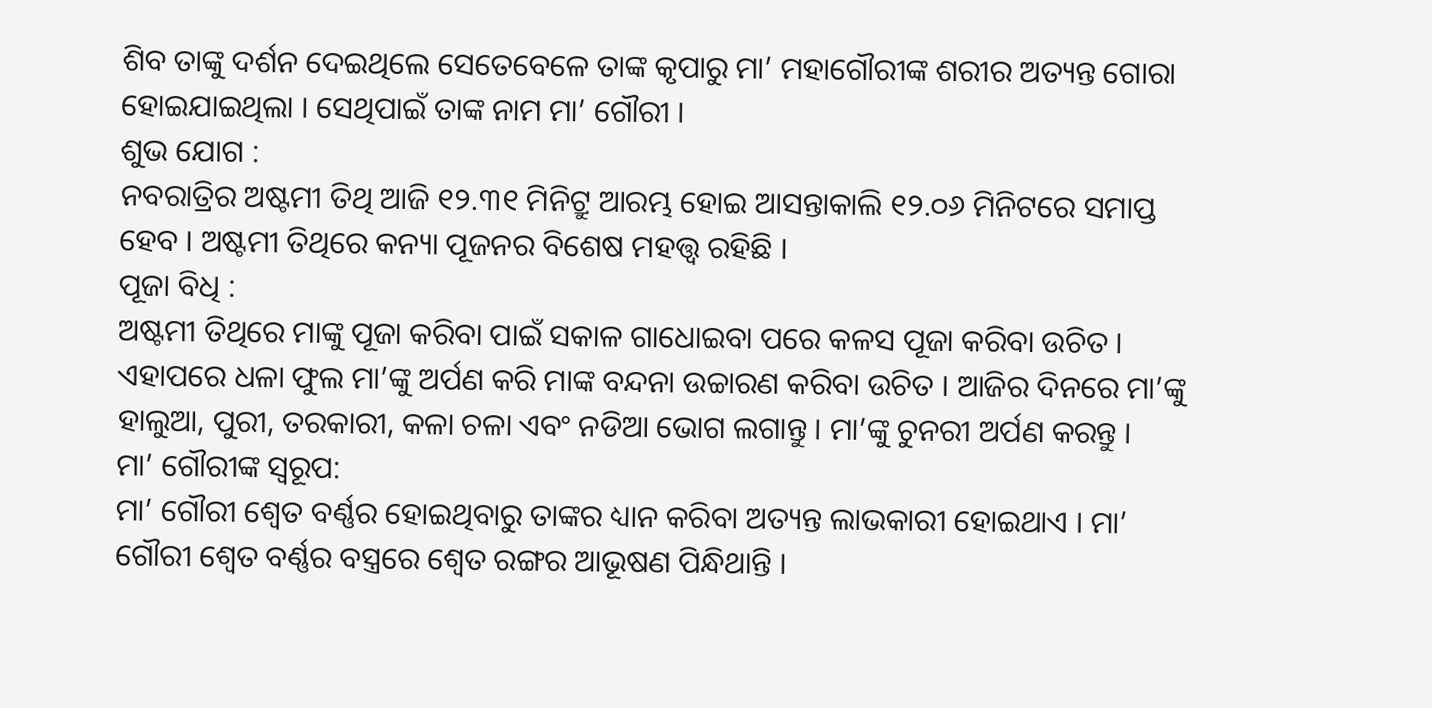ଶିବ ତାଙ୍କୁ ଦର୍ଶନ ଦେଇଥିଲେ ସେତେବେଳେ ତାଙ୍କ କୃପାରୁ ମା’ ମହାଗୌରୀଙ୍କ ଶରୀର ଅତ୍ୟନ୍ତ ଗୋରା ହୋଇଯାଇଥିଲା । ସେଥିପାଇଁ ତାଙ୍କ ନାମ ମା’ ଗୌରୀ ।
ଶୁଭ ଯୋଗ :
ନବରାତ୍ରିର ଅଷ୍ଟମୀ ତିଥି ଆଜି ୧୨.୩୧ ମିନିଟ୍ରୁ ଆରମ୍ଭ ହୋଇ ଆସନ୍ତାକାଲି ୧୨.୦୬ ମିନିଟରେ ସମାପ୍ତ ହେବ । ଅଷ୍ଟମୀ ତିଥିରେ କନ୍ୟା ପୂଜନର ବିଶେଷ ମହତ୍ତ୍ୱ ରହିଛି ।
ପୂଜା ବିଧି :
ଅଷ୍ଟମୀ ତିଥିରେ ମାଙ୍କୁ ପୂଜା କରିବା ପାଇଁ ସକାଳ ଗାଧୋଇବା ପରେ କଳସ ପୂଜା କରିବା ଉଚିତ । ଏହାପରେ ଧଳା ଫୁଲ ମା’ଙ୍କୁ ଅର୍ପଣ କରି ମାଙ୍କ ବନ୍ଦନା ଉଚ୍ଚାରଣ କରିବା ଉଚିତ । ଆଜିର ଦିନରେ ମା’ଙ୍କୁ ହାଲୁଆ, ପୁରୀ, ତରକାରୀ, କଳା ଚଳା ଏବଂ ନଡିଆ ଭୋଗ ଲଗାନ୍ତୁ । ମା’ଙ୍କୁ ଚୁନରୀ ଅର୍ପଣ କରନ୍ତୁ ।
ମା’ ଗୌରୀଙ୍କ ସ୍ବରୂପ:
ମା’ ଗୌରୀ ଶ୍ୱେତ ବର୍ଣ୍ଣର ହୋଇଥିବାରୁ ତାଙ୍କର ଧ୍ୟାନ କରିବା ଅତ୍ୟନ୍ତ ଲାଭକାରୀ ହୋଇଥାଏ । ମା’ ଗୌରୀ ଶ୍ବେତ ବର୍ଣ୍ଣର ବସ୍ତ୍ରରେ ଶ୍ବେତ ରଙ୍ଗର ଆଭୂଷଣ ପିନ୍ଧିଥାନ୍ତି ।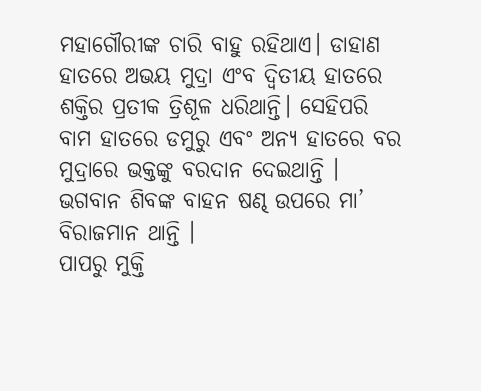ମହାଗୌରୀଙ୍କ ଚାରି ବାହୁ ରହିଥାଏ। ଡାହାଣ ହାତରେ ଅଭୟ ମୁଦ୍ରା ଏଂବ ଦ୍ବିତୀୟ ହାତରେ ଶକ୍ତିର ପ୍ରତୀକ ତ୍ରିଶୂଳ ଧରିଥାନ୍ତି। ସେହିପରି ବାମ ହାତରେ ଡମୁରୁ ଏବଂ ଅନ୍ଯ ହାତରେ ବର ମୁଦ୍ରାରେ ଭକ୍ତଙ୍କୁ ବରଦାନ ଦେଇଥାନ୍ତି । ଭଗବାନ ଶିବଙ୍କ ବାହନ ଷଣ୍ଢ ଉପରେ ମା’ ବିରାଜମାନ ଥାନ୍ତି ।
ପାପରୁ ମୁକ୍ତି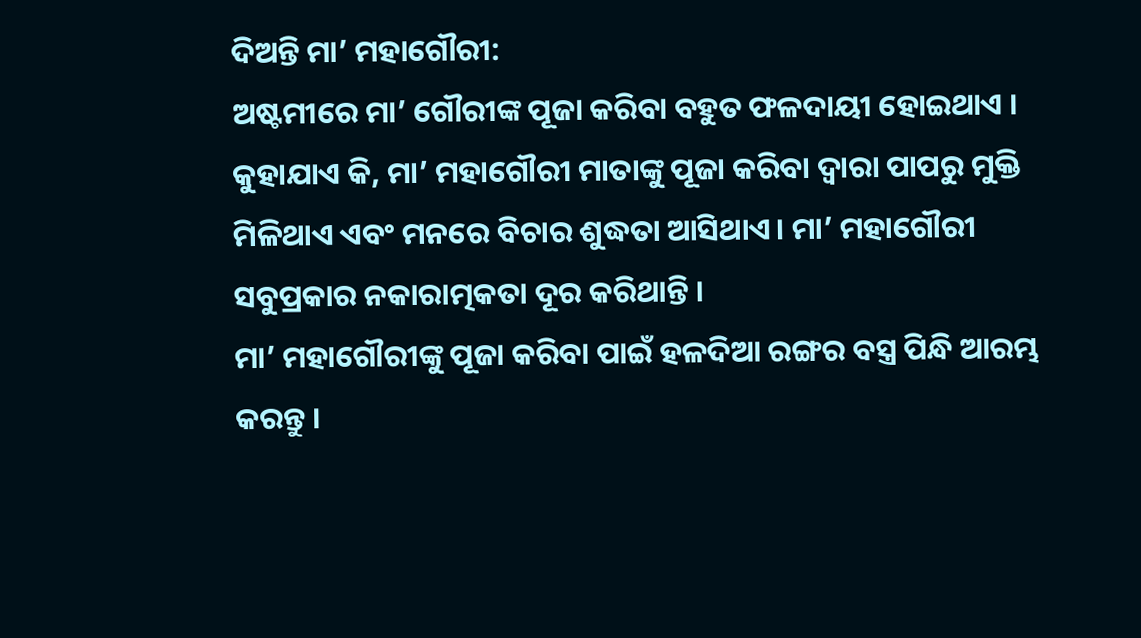ଦିଅନ୍ତି ମା’ ମହାଗୌରୀ:
ଅଷ୍ଟମୀରେ ମା’ ଗୌରୀଙ୍କ ପୂଜା କରିବା ବହୁତ ଫଳଦାୟୀ ହୋଇଥାଏ । କୁହାଯାଏ କି, ମା’ ମହାଗୌରୀ ମାତାଙ୍କୁ ପୂଜା କରିବା ଦ୍ୱାରା ପାପରୁ ମୁକ୍ତି ମିଳିଥାଏ ଏବଂ ମନରେ ବିଚାର ଶୁଦ୍ଧତା ଆସିଥାଏ। ମା’ ମହାଗୌରୀ ସବୁପ୍ରକାର ନକାରାତ୍ମକତା ଦୂର କରିଥାନ୍ତି ।
ମା’ ମହାଗୌରୀଙ୍କୁ ପୂଜା କରିବା ପାଇଁ ହଳଦିଆ ରଙ୍ଗର ବସ୍ତ୍ର ପିନ୍ଧି ଆରମ୍ଭ କରନ୍ତୁ ।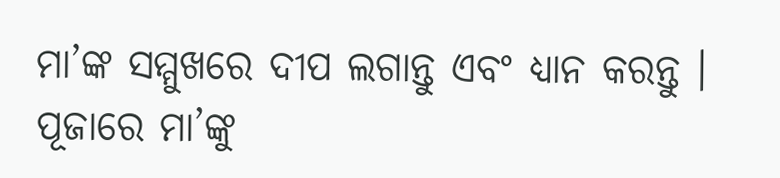ମା’ଙ୍କ ସମ୍ମୁଖରେ ଦୀପ ଲଗାନ୍ତୁ ଏବଂ ଧ୍ୟାନ କରନ୍ତୁ । ପୂଜାରେ ମା’ଙ୍କୁ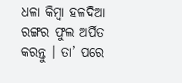ଧଳା କିମ୍ବା ହଳଦିଆ ରଙ୍ଗର ଫୁଲ ଅର୍ପିତ କରନ୍ତୁ । ତା’ ପରେ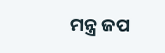ମନ୍ତ୍ର ଜପ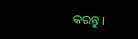କରନ୍ତୁ ।